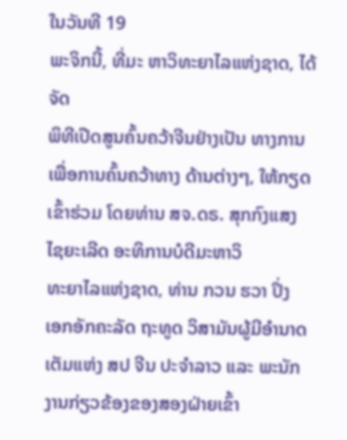ໃນວັນທີ 19
ພະຈິກນີ້, ທີ່ມະ ຫາວິທະຍາໄລແຫ່ງຊາດ, ໄດ້ຈັດ
ພິທີເປີດສູນຄົ້ນຄວ້າຈີນຢ່າງເປັນ ທາງການເພື່ອການຄົ້ນຄວ້າທາງ ດ້ານຕ່າງໆ, ໃຫ້ກຽດເຂົ້າຮ່ວມ ໂດຍທ່ານ ສຈ.ດຣ. ສຸກກົງແສງ ໄຊຍະເລີດ ອະທິການບໍດີມະຫາວິ
ທະຍາໄລແຫ່ງຊາດ, ທ່ານ ກວນ ຮວາ ປິ່ງ
ເອກອັກຄະລັດ ຖະທູດ ວິສາມັນຜູ້ມີອໍານາດເຕັມແຫ່ງ ສປ ຈີນ ປະຈໍາລາວ ແລະ ພະນັກງານກ່ຽວຂ້ອງຂອງສອງຝ່າຍເຂົ້າ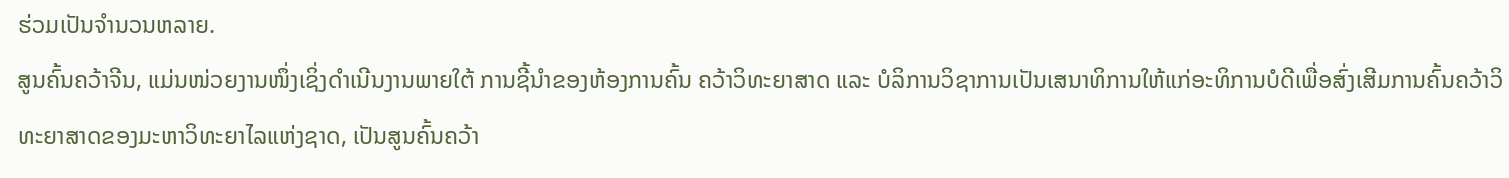ຮ່ວມເປັນຈໍານວນຫລາຍ.
ສູນຄົ້ນຄວ້າຈີນ, ແມ່ນໜ່ວຍງານໜຶ່ງເຊິ່ງດໍາເນີນງານພາຍໃຕ້ ການຊີ້ນໍາຂອງຫ້ອງການຄົ້ນ ຄວ້າວິທະຍາສາດ ແລະ ບໍລິການວິຊາການເປັນເສນາທິການໃຫ້ແກ່ອະທິການບໍດີເພື່ອສົ່ງເສີມການຄົ້ນຄວ້າວິທະຍາສາດຂອງມະຫາວິທະຍາໄລແຫ່ງຊາດ, ເປັນສູນຄົ້ນຄວ້າ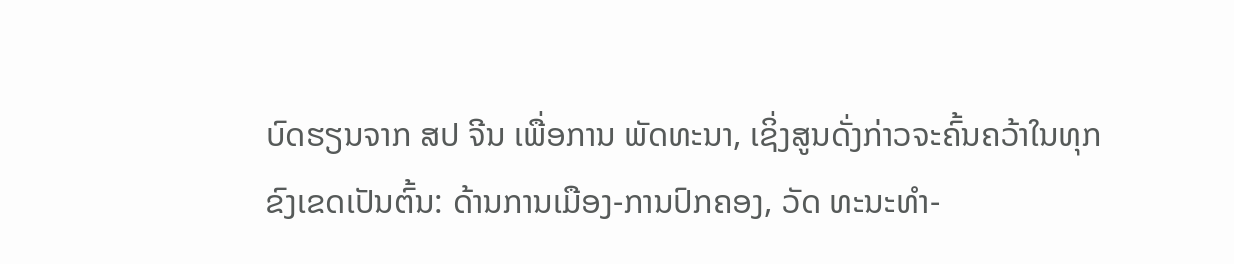ບົດຮຽນຈາກ ສປ ຈີນ ເພື່ອການ ພັດທະນາ, ເຊິ່ງສູນດັ່ງກ່າວຈະຄົ້ນຄວ້າໃນທຸກຂົງເຂດເປັນຕົ້ນ: ດ້ານການເມືອງ-ການປົກຄອງ, ວັດ ທະນະທໍາ-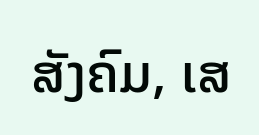ສັງຄົມ, ເສ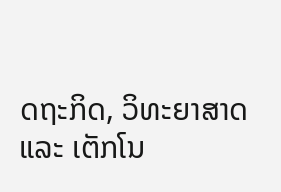ດຖະກິດ, ວິທະຍາສາດ ແລະ ເຕັກໂນ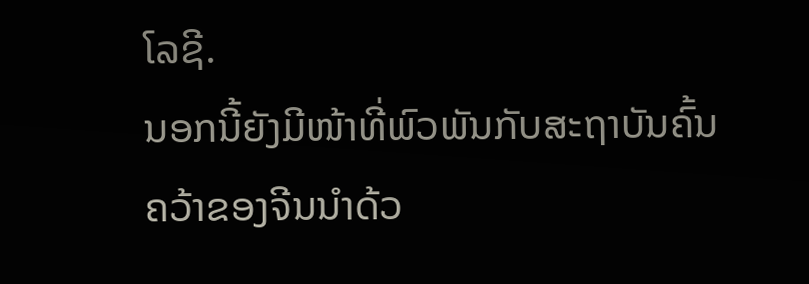ໂລຊີ.
ນອກນີ້ຍັງມີໜ້າທີ່ພົວພັນກັບສະຖາບັນຄົ້ນຄວ້າຂອງຈີນນໍາດ້ວ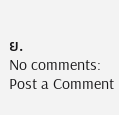ຍ.
No comments:
Post a Comment